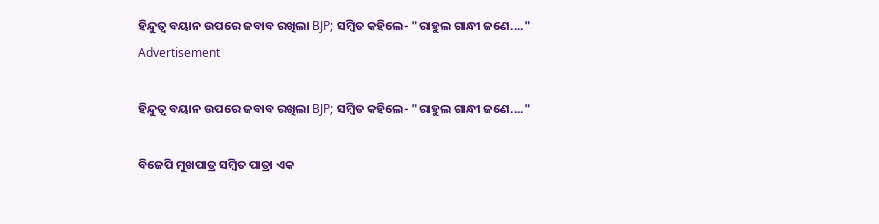ହିନ୍ଦୁତ୍ୱ ବୟାନ ଉପରେ ଜବାବ ରଖିଲା BJP; ସମ୍ବିତ କହିଲେ- "ରାହୁଲ ଗାନ୍ଧୀ ଜଣେ...."
Advertisement

ହିନ୍ଦୁତ୍ୱ ବୟାନ ଉପରେ ଜବାବ ରଖିଲା BJP; ସମ୍ବିତ କହିଲେ- "ରାହୁଲ ଗାନ୍ଧୀ ଜଣେ...."

ବିଜେପି ମୁଖପାତ୍ର ସମ୍ବିତ ପାତ୍ରା ଏକ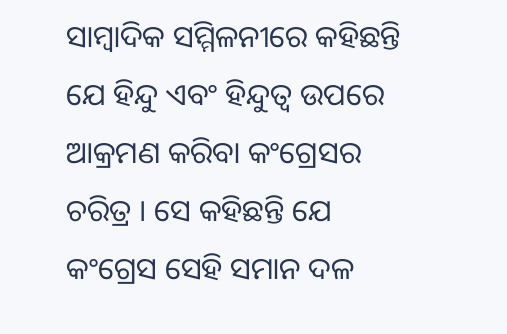ସାମ୍ବାଦିକ ସମ୍ମିଳନୀରେ କହିଛନ୍ତି ଯେ ହିନ୍ଦୁ ଏବଂ ହିନ୍ଦୁତ୍ୱ ଉପରେ ଆକ୍ରମଣ କରିବା କଂଗ୍ରେସର ଚରିତ୍ର । ସେ କହିଛନ୍ତି ଯେ କଂଗ୍ରେସ ସେହି ସମାନ ଦଳ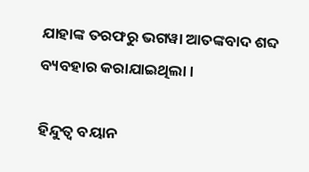ଯାହାଙ୍କ ତରଫରୁ ଭଗୱା ଆତଙ୍କବାଦ ଶବ୍ଦ ବ୍ୟବହାର କରାଯାଇଥିଲା ।

ହିନ୍ଦୁତ୍ୱ ବୟାନ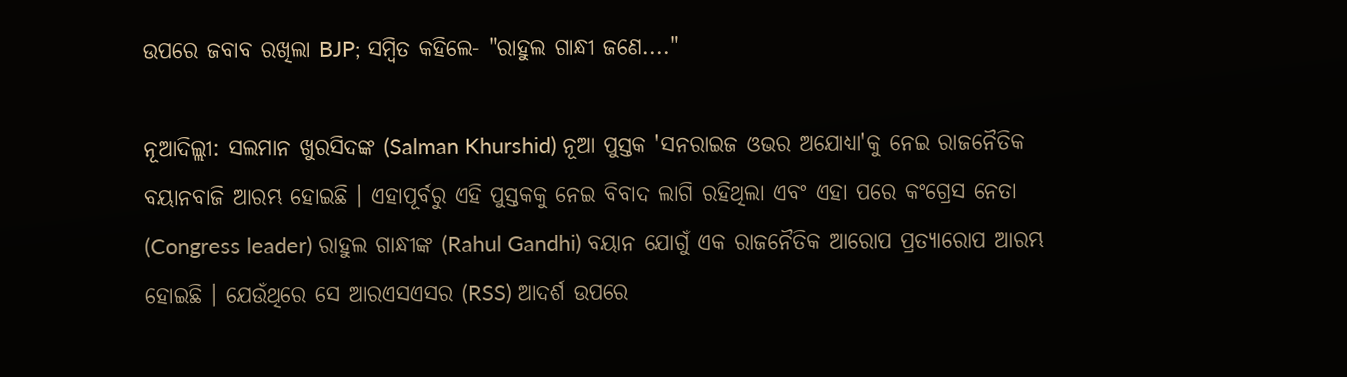ଉପରେ ଜବାବ ରଖିଲା BJP; ସମ୍ବିତ କହିଲେ- "ରାହୁଲ ଗାନ୍ଧୀ ଜଣେ...."

ନୂଆଦିଲ୍ଲୀ: ସଲମାନ ଖୁରସିଦଙ୍କ (Salman Khurshid) ନୂଆ ପୁସ୍ତକ 'ସନରାଇଜ ଓଭର ଅଯୋଧ୍ୟା'କୁ ନେଇ ରାଜନୈତିକ ବୟାନବାଜି ଆରମ୍ଭ ହୋଇଛି । ଏହାପୂର୍ବରୁ ଏହି ପୁସ୍ତକକୁ ନେଇ ବିବାଦ ଲାଗି ରହିଥିଲା ଏବଂ ଏହା ପରେ କଂଗ୍ରେସ ନେତା (Congress leader) ରାହୁଲ ଗାନ୍ଧୀଙ୍କ (Rahul Gandhi) ବୟାନ ଯୋଗୁଁ ଏକ ରାଜନୈତିକ ଆରୋପ ପ୍ରତ୍ୟାରୋପ ଆରମ୍ଭ ହୋଇଛି । ଯେଉଁଥିରେ ସେ ଆରଏସଏସର (RSS) ଆଦର୍ଶ ଉପରେ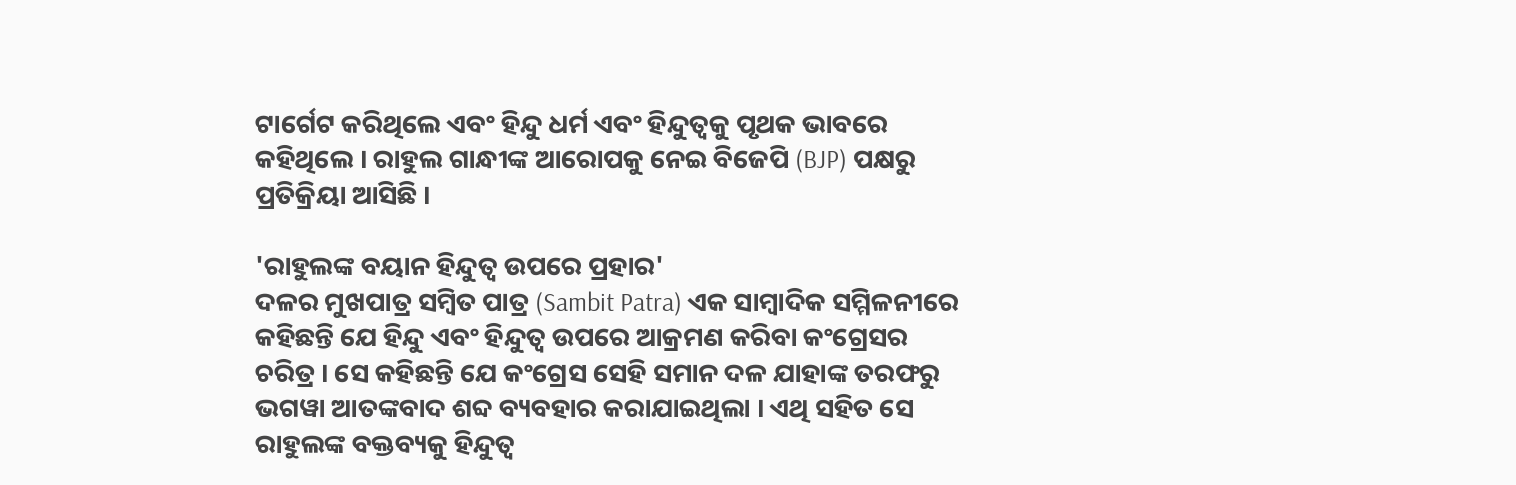ଟାର୍ଗେଟ କରିଥିଲେ ଏବଂ ହିନ୍ଦୁ ଧର୍ମ ଏବଂ ହିନ୍ଦୁତ୍ୱକୁ ପୃଥକ ଭାବରେ କହିଥିଲେ । ରାହୁଲ ଗାନ୍ଧୀଙ୍କ ଆରୋପକୁ ନେଇ ବିଜେପି (BJP) ପକ୍ଷରୁ ପ୍ରତିକ୍ରିୟା ଆସିଛି ।

'ରାହୁଲଙ୍କ ବୟାନ ହିନ୍ଦୁତ୍ୱ ଉପରେ ପ୍ରହାର'
ଦଳର ମୁଖପାତ୍ର ସମ୍ବିତ ପାତ୍ର (Sambit Patra) ଏକ ସାମ୍ବାଦିକ ସମ୍ମିଳନୀରେ କହିଛନ୍ତି ଯେ ହିନ୍ଦୁ ଏବଂ ହିନ୍ଦୁତ୍ୱ ଉପରେ ଆକ୍ରମଣ କରିବା କଂଗ୍ରେସର ଚରିତ୍ର । ସେ କହିଛନ୍ତି ଯେ କଂଗ୍ରେସ ସେହି ସମାନ ଦଳ ଯାହାଙ୍କ ତରଫରୁ ଭଗୱା ଆତଙ୍କବାଦ ଶବ୍ଦ ବ୍ୟବହାର କରାଯାଇଥିଲା । ଏଥି ସହିତ ସେ ରାହୁଲଙ୍କ ବକ୍ତବ୍ୟକୁ ହିନ୍ଦୁତ୍ବ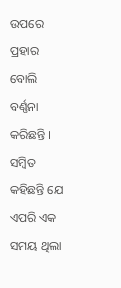ଉପରେ ପ୍ରହାର ବୋଲି ବର୍ଣ୍ଣନା କରିଛନ୍ତି । ସମ୍ବିତ କହିଛନ୍ତି ଯେ ଏପରି ଏକ ସମୟ ଥିଲା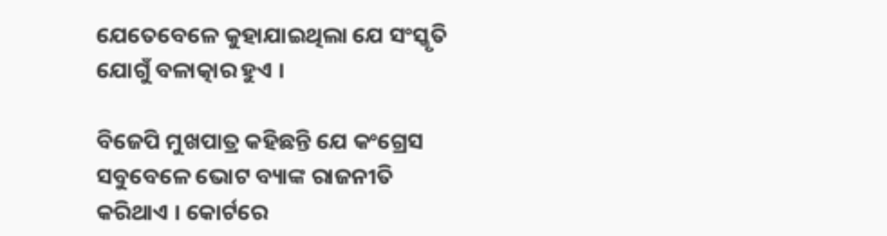ଯେତେବେଳେ କୁହାଯାଇଥିଲା ଯେ ସଂସ୍କୃତି ଯୋଗୁଁ ବଳାତ୍କାର ହୁଏ ।

ବିଜେପି ମୁଖପାତ୍ର କହିଛନ୍ତି ଯେ କଂଗ୍ରେସ ସବୁବେଳେ ଭୋଟ ବ୍ୟାଙ୍କ ରାଜନୀତି କରିଥାଏ । କୋର୍ଟରେ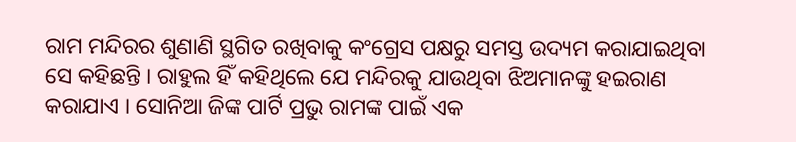ରାମ ମନ୍ଦିରର ଶୁଣାଣି ସ୍ଥଗିତ ରଖିବାକୁ କଂଗ୍ରେସ ପକ୍ଷରୁ ସମସ୍ତ ଉଦ୍ୟମ କରାଯାଇଥିବା ସେ କହିଛନ୍ତି । ରାହୁଲ ହିଁ କହିଥିଲେ ଯେ ମନ୍ଦିରକୁ ଯାଉଥିବା ଝିଅମାନଙ୍କୁ ହଇରାଣ କରାଯାଏ । ସୋନିଆ ଜିଙ୍କ ପାର୍ଟି ପ୍ରଭୁ ରାମଙ୍କ ପାଇଁ ଏକ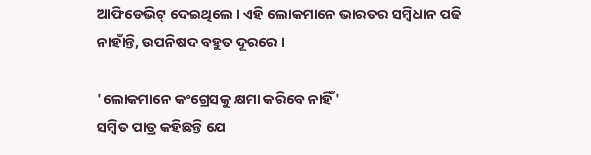ଆଫିଡେଭିଟ୍ ଦେଇଥିଲେ । ଏହି ଲୋକମାନେ ଭାରତର ସମ୍ବିଧାନ ପଢି ନାହାଁନ୍ତି, ଉପନିଷଦ ବହୁତ ଦୂରରେ ।

'ଲୋକମାନେ କଂଗ୍ରେସକୁ କ୍ଷମା କରିବେ ନାହିଁ'
ସମ୍ବିତ ପାତ୍ର କହିଛନ୍ତି ଯେ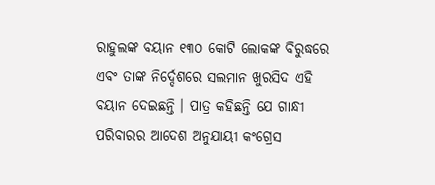ରାହୁଲଙ୍କ ବୟାନ ୧୩୦ କୋଟି ଲୋକଙ୍କ ବିରୁଦ୍ଧରେ ଏବଂ ତାଙ୍କ ନିର୍ଦ୍ଦେଶରେ ସଲମାନ ଖୁରସିଦ ଏହି ବୟାନ ଦେଇଛନ୍ତି । ପାତ୍ର କହିଛନ୍ତି ଯେ ଗାନ୍ଧୀ ପରିବାରର ଆଦେଶ ଅନୁଯାୟୀ କଂଗ୍ରେସ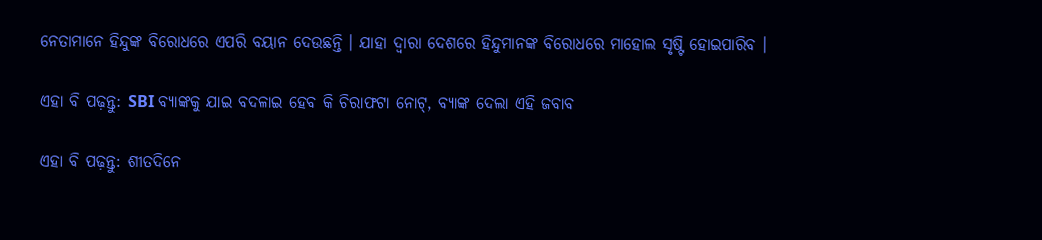ନେତାମାନେ ହିନ୍ଦୁଙ୍କ ବିରୋଧରେ ଏପରି ବୟାନ ଦେଉଛନ୍ତି । ଯାହା ଦ୍ୱାରା ଦେଶରେ ହିନ୍ଦୁମାନଙ୍କ ବିରୋଧରେ ମାହୋଲ ସୃଷ୍ଟି ହୋଇପାରିବ ।

ଏହା ବି ପଢ଼ନ୍ତୁ: SBI ବ୍ୟାଙ୍କକୁ ଯାଇ ବଦଳାଇ ହେବ କି ଚିରାଫଟା ନୋଟ୍, ବ୍ୟାଙ୍କ ଦେଲା ଏହି ଜବାବ

ଏହା ବି ପଢ଼ନ୍ତୁ: ଶୀତଦିନେ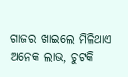ଗାଜର ଖାଇଲେ ମିଳିଥାଏ ଅନେକ ଲାଭ, ଚୁଟକି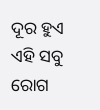ଦୂର ହୁଏ ଏହି ସବୁ ରୋଗ